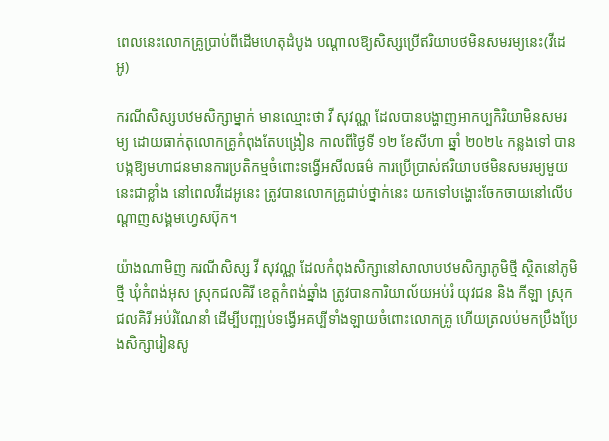ពេលនេះលោកគ្រូប្រាប់ពីដើមហេតុដំបូង បណ្ដាលឱ្យសិស្សប្រើឥរិយាបថមិនសមរម្យនេះ(វីដេអូ)

ករណីសិស្សបឋមសិក្សាម្នាក់ មានឈ្មោះថា វី សុវណ្ណ ដែលបានបង្ហាញអាកប្បកិរិយាមិនសមរម្យ ដោយធាក់តុលោកគ្រូកំពុងតែបង្រៀន កាលពីថ្ងៃទី ១២ ខែសីហា ឆ្នាំ ២០២៤ កន្លងទៅ បានបង្កឱ្យមហាជនមានការប្រតិកម្មចំពោះទង្វើអសីលធម៌ ការប្រើប្រាស់ឥរិយាបថមិនសមរម្យមួយនេះជាខ្លាំង នៅពេលវីដេអូនេះ ត្រូវបានលោកគ្រូជាប់ថ្នាក់នេះ យកទៅបង្ហោះចែកចាយនៅលើបណ្ដាញសង្គមហ្វេសប៊ុក។

យ៉ាងណាមិញ ករណីសិស្ស វី សុវណ្ណ ដែលកំពុងសិក្សានៅសាលាបឋមសិក្សាភូមិថ្មី ស្ថិតនៅភូមិថ្មី ឃុំកំពង់អុស ស្រុកជលគិរី ខេត្តកំពង់ឆ្នាំង ត្រូវបានការិយាល័យអប់រំ យុវជន និង កីឡា ស្រុកជលគិរី អប់រំណែនាំ ដើម្បីបញ្ឍប់ទង្វើអគប្បីទាំងឡាយចំពោះលោកគ្រូ ហើយត្រលប់មកប្រឹងប្រែងសិក្សារៀនសូ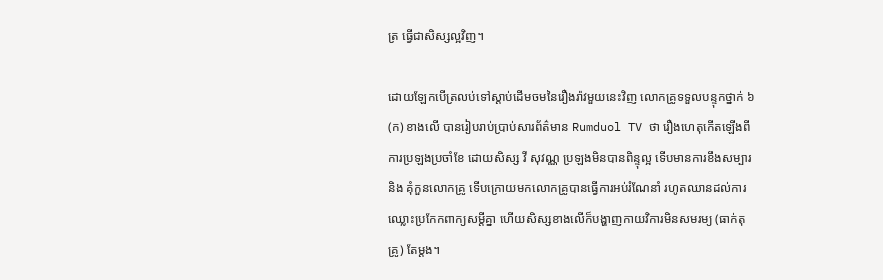ត្រ ធ្វើជាសិស្សល្អវិញ។

ដោយឡែកបើត្រលប់ទៅស្ដាប់ដើមចមនៃរឿងរ៉ាវមួយនេះវិញ លោកគ្រូទទួលបន្ទុកថ្នាក់ ៦ (ក) ខាងលើ បានរៀបរាប់ប្រាប់សារព័ត៌មាន Rumduol TV ថា រឿងហេតុកើតឡើងពីការប្រឡងប្រចាំខែ ដោយសិស្ស វី សុវណ្ណ ប្រឡងមិនបានពិន្ទុល្អ ទើបមានការខឹងសម្បារ និង គុំកួនលោកគ្រូ ទើបក្រោយមកលោកគ្រូបានធ្វើការអប់រំណែនាំ រហូតឈានដល់ការឈ្លោះប្រកែកពាក្យសម្ដីគ្នា ហើយសិស្សខាងលើក៏បង្ហាញកាយវិការមិនសមរម្យ (ធាក់តុគ្រូ) តែម្ដង។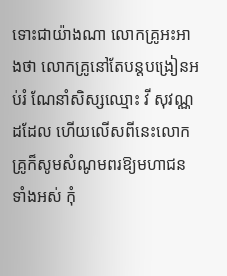ទោះជាយ៉ាងណា លោកគ្រូអះអាងថា លោកគ្រូនៅតែបន្តបង្រៀនអប់រំ ណែនាំសិស្សឈ្មោះ វី សុវណ្ណ ដដែល ហើយលើសពីនេះលោកគ្រូក៏សូមសំណូមពរឱ្យមហាជនទាំងអស់ កុំ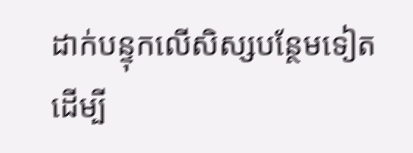ដាក់បន្ទុកលើសិស្សបន្ថែមទៀត ដើម្បី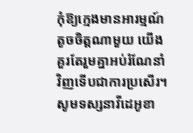កុំឱ្យក្មេងមានអារម្មណ៍តូចចិត្តណាមួយ យើងគួរតែរួមគ្នាអប់រំណែនាំវិញទើបជាការប្រសើរ។ សូមទស្សនាវីដេអូខា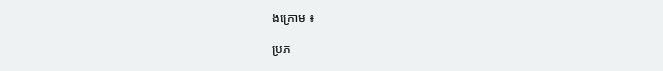ងក្រោម ៖

ប្រភ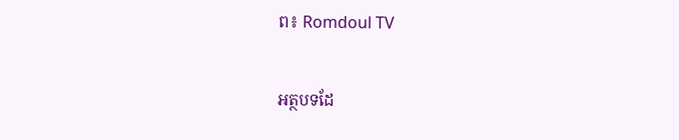ព៖ Romdoul TV

អត្ថបទដែ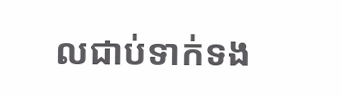លជាប់ទាក់ទង